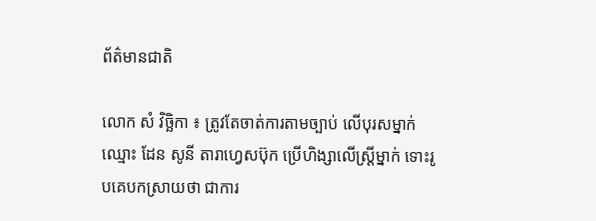ព័ត៌មានជាតិ

លោក សំ វិច្ឆិកា ៖ ត្រូវតែចាត់ការតាមច្បាប់ លើបុរសម្នាក់ ឈ្មោះ ដែន សូនី តារាហ្វេសប៊ុក ប្រើហិង្សាលើស្រ្តីម្នាក់ ទោះរូបគេបកស្រាយថា ជាការ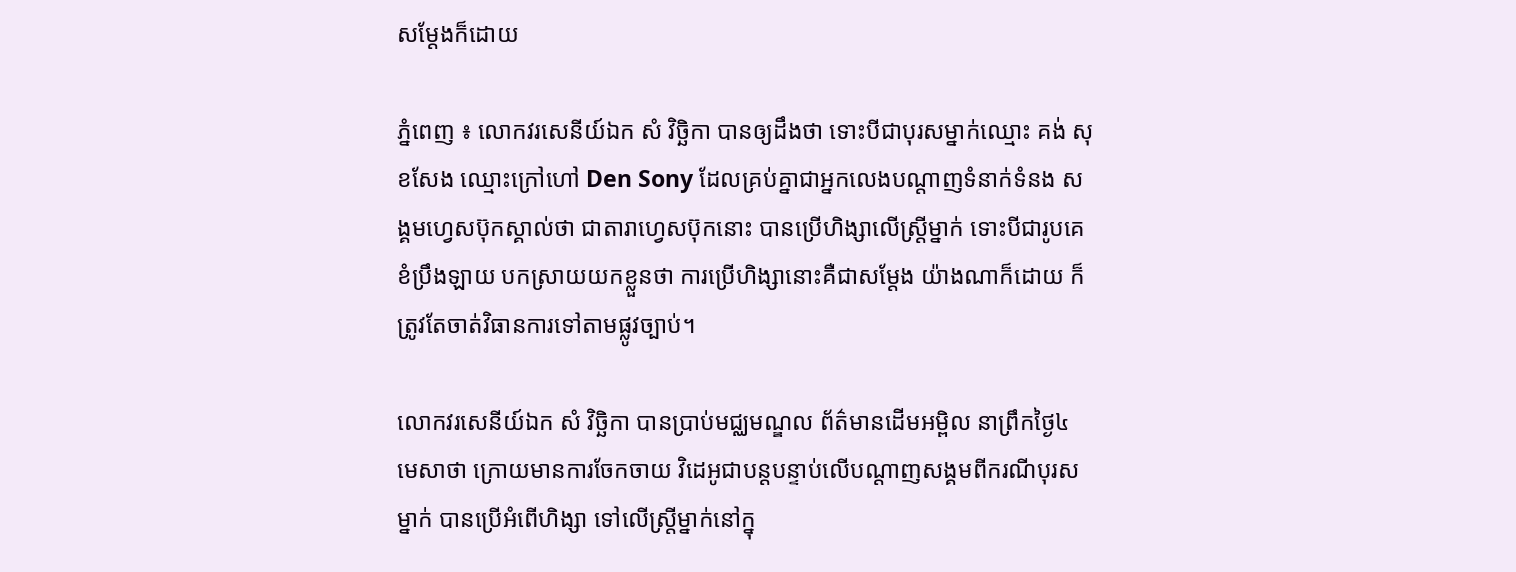សម្តែងក៏ដោយ

ភ្នំពេញ ៖ លោកវរសេនីយ៍ឯក សំ វិច្ឆិកា បានឲ្យដឹងថា ទោះបីជាបុរសម្នាក់ឈ្មោះ គង់ សុខសែង ឈ្មោះក្រៅហៅ Den Sony ដែលគ្រប់គ្នាជាអ្នកលេងបណ្តាញទំនាក់ទំនង សង្គមហ្វេសប៊ុកស្គាល់ថា ជាតារាហ្វេសប៊ុកនោះ បានប្រើហិង្សាលើស្ត្រីម្នាក់ ទោះបីជារូបគេខំប្រឹងឡាយ បកស្រាយយកខ្លួនថា ការប្រើហិង្សានោះគឺជាសម្តែង យ៉ាងណាក៏ដោយ ក៏ត្រូវតែចាត់វិធានការទៅតាមផ្លូវច្បាប់។

លោកវរសេនីយ៍ឯក សំ វិច្ឆិកា បានប្រាប់មជ្ឈមណ្ឌល ព័ត៌មានដើមអម្ពិល នាព្រឹកថ្ងៃ៤ មេសាថា ក្រោយមានការចែកចាយ វិដេអូជាបន្តបន្ទាប់លើបណ្តាញសង្គមពីករណីបុរសម្នាក់ បានប្រើអំពើហិង្សា ទៅលើស្រ្តីម្នាក់នៅក្នុ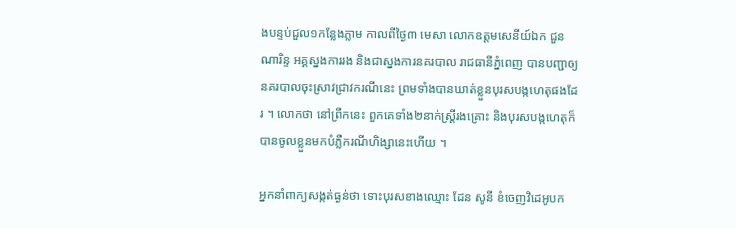ងបន្ទប់ជួល១កន្លែងភ្លាម កាលពីថ្ងៃ៣ មេសា លោកឧត្តមសេនីយ៍ឯក ជួន ណារិន្ទ អគ្គស្នងការរង និងជាស្នងការនគរបាល រាជធានីភ្នំពេញ បានបញ្ជាឲ្យនគរបាលចុះស្រាវជ្រាវករណីនេះ ព្រមទាំងបានឃាត់ខ្លួនបុរសបង្កហេតុផងដែរ ។ លោកថា នៅព្រឹកនេះ ពួកគេទាំង២នាក់ស្រ្តីរងគ្រោះ និងបុរសបង្កហេតុក៏បានចូលខ្លួនមកបំភ្លឺករណីហិង្សានេះហើយ ។

អ្នកនាំពាក្យសង្កត់ធ្ងន់ថា ទោះបុរសខាងឈ្មោះ ដែន សូនី ខំចេញវិដេអូបក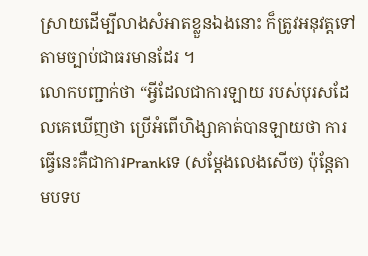ស្រាយដើម្បីលាងសំអាតខ្លួនឯងនោះ ក៏ត្រូវអនុវត្តទៅតាមច្បាប់ជាធរមានដែរ ។
លោកបញ្ជាក់ថា “អ្វីដែលជាការឡាយ របស់បុរសដែលគេឃើញថា ប្រើអំពើហិង្សាគាត់បានឡាយថា ការធ្វើនេះគឺជាការPrankទេ (សម្តែងលេងសើច) ប៉ុន្តែតាមបទប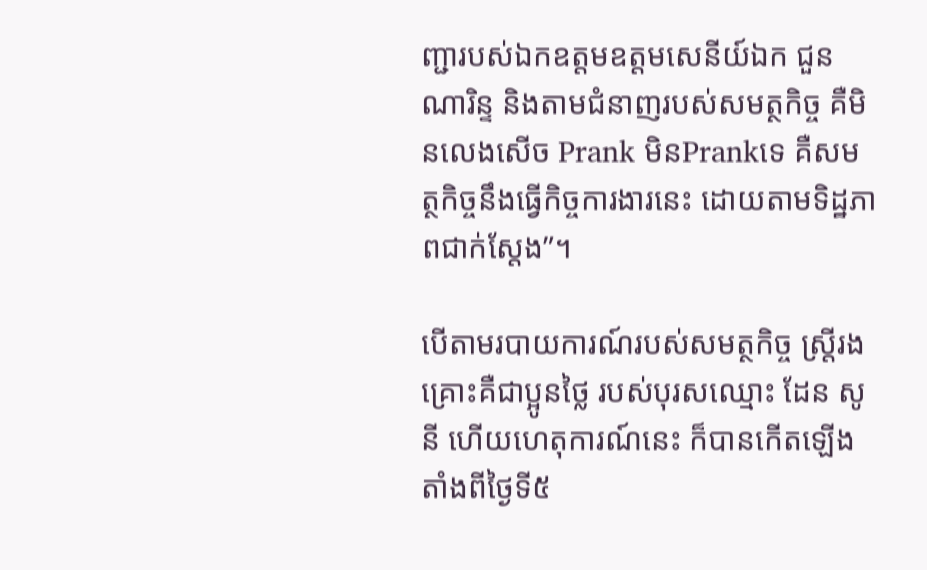ញ្ជារបស់ឯកឧត្តមឧត្តមសេនីយ៍ឯក ជួន ណារិន្ទ និងតាមជំនាញរបស់សមត្ថកិច្ច គឺមិនលេងសើច Prank មិនPrankទេ គឺសមត្ថកិច្ចនឹងធ្វើកិច្ចការងារនេះ ដោយតាមទិដ្ឋភាពជាក់ស្តែង”។

បើតាមរបាយការណ៍របស់សមត្ថកិច្ច ស្រ្តីរងគ្រោះគឺជាប្អូនថ្លៃ របស់បុរសឈ្មោះ ដែន សូនី ហើយហេតុការណ៍នេះ ក៏បានកើតឡើងតាំងពីថ្ងៃទី៥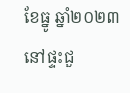ខែធ្នូ ឆ្នាំ២០២៣ នៅផ្ទះជួ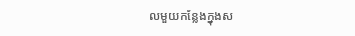លមួយកន្លែងក្នុងស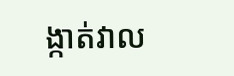ង្កាត់វាល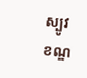ស្បូវ ខណ្ឌ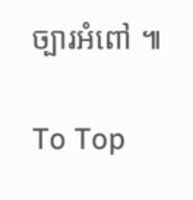ច្បារអំពៅ ៕

To Top